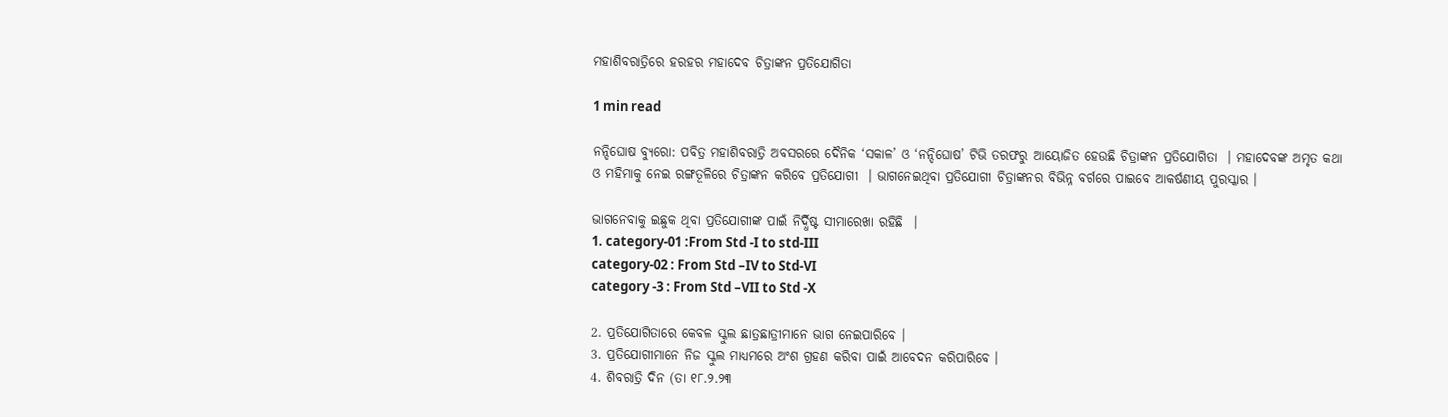ମହାଶିବରାତ୍ରିରେ ହରହର ମହାଦେବ ଚିତ୍ରାଙ୍କନ ପ୍ରତିଯୋଗିତା

1 min read

ନନ୍ଦିଘୋଷ ବ୍ୟୁରୋ: ପବିତ୍ର ମହାଶିବରାତ୍ରି ଅବସରରେ ଦୈନିକ ‘ସକାଳ’ ଓ ‘ନନ୍ଦିଘୋଷ’ ଟିଭି ତରଫରୁ ଆୟୋଜିତ ହେଉଛି ଚିତ୍ରାଙ୍କନ ପ୍ରତିଯୋଗିତା  । ମହାଦେବଙ୍କ ଅମୃତ କଥା ଓ ମହିମାକୁ ନେଇ ରଙ୍ଗତୂଳିରେ ଚିତ୍ରାଙ୍କନ କରିବେ ପ୍ରତିଯୋଗୀ  । ଭାଗନେଇଥିବା ପ୍ରତିଯୋଗୀ ଚିତ୍ରାଙ୍କନର ବିଭିନ୍ନ ବର୍ଗରେ ପାଇବେ ଆକର୍ଷଣୀୟ ପୁରସ୍କାର ।

ଭାଗନେବାକୁ ଇଛୁକ ଥିବା ପ୍ରତିଯୋଗୀଙ୍କ ପାଇଁ ନିର୍ଦ୍ଧିଷ୍ଟ ସୀମାରେଖା ରହିଛି  ।
1. category-01 :From Std -I to std-III
category-02 : From Std –IV to Std-VI
category -3 : From Std –VII to Std -X

2. ପ୍ରତିଯୋଗିତାରେ କେବଳ ସ୍କୁଲ ଛାତ୍ରଛାତ୍ରୀମାନେ ଭାଗ ନେଇପାରିବେ ।
3. ପ୍ରତିଯୋଗୀମାନେ ନିଜ ସ୍କୁଲ ମାଧ୍ୟମରେ ଅଂଶ ଗ୍ରହଣ କରିବା ପାଇଁ ଆବେଦନ କରିପାରିବେ ।
4. ଶିବରାତ୍ରି ଦିନ (ତା ୧୮.୨.୨୩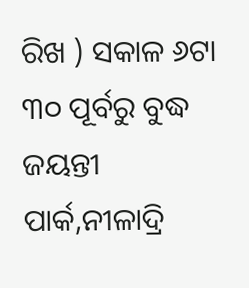ରିଖ ) ସକାଳ ୬ଟା ୩୦ ପୂର୍ବରୁ ବୁଦ୍ଧ ଜୟନ୍ତୀ ପାର୍କ,ନୀଳାଦ୍ରି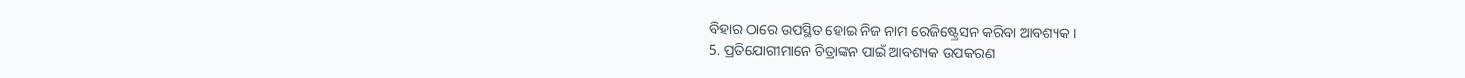ବିହାର ଠାରେ ଉପସ୍ଥିତ ହୋଇ ନିଜ ନାମ ରେଜିଷ୍ଟ୍ରେସନ କରିବା ଆବଶ୍ୟକ ।
5. ପ୍ରତିଯୋଗୀମାନେ ଚିତ୍ରାଙ୍କନ ପାଇଁ ଆବଶ୍ୟକ ଉପକରଣ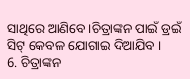ସାଥିରେ ଆଣିବେ ।ଚିତ୍ରାଙ୍କନ ପାଇଁ ଡ୍ରଇଁ ସିଟ୍ କେବଳ ଯୋଗାଇ ଦିଆଯିବ ।
6. ଚିତ୍ରାଙ୍କନ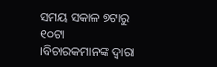ସମୟ ସକାଳ ୭ଟାରୁ ୧୦ଟା ।ବିଚାରକମାନଙ୍କ ଦ୍ବାରା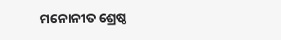ମନୋନୀତ ଶ୍ରେଷ୍ଠ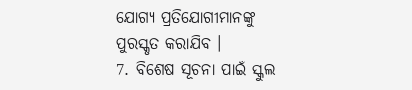ଯୋଗ୍ୟ ପ୍ରତିଯୋଗୀମାନଙ୍କୁ ପୁରସ୍କୃତ କରାଯିବ ।
7. ବିଶେଷ ସୂଚନା ପାଇଁ ସ୍କୁଲ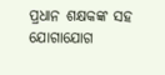ପ୍ରଧାନ ଶକ୍ଷକଙ୍କ ସହ ଯୋଗାଯୋଗ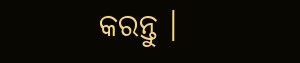କରନ୍ତୁ ।